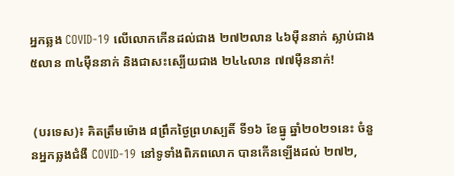អ្នកឆ្លង COVID-19 លើលោកកើនដល់ជាង ២៧២លាន ៤៦ម៉ឺននាក់ ស្លាប់ជាង ៥លាន ៣៤ម៉ឺននាក់ និងជាសះស្បើយជាង ២៤៤លាន ៧៧ម៉ឺននាក់!


 (បរទេស)៖ គិតត្រឹមម៉ោង ៨ព្រឹកថ្ងៃព្រហស្បតិ៍ ទី១៦ ខែធ្នូ ឆ្នាំ២០២១នេះ ចំនួនអ្នកឆ្លងជំងឺ COVID-19 នៅទូទាំងពិភពលោក បានកើនឡើងដល់ ២៧២,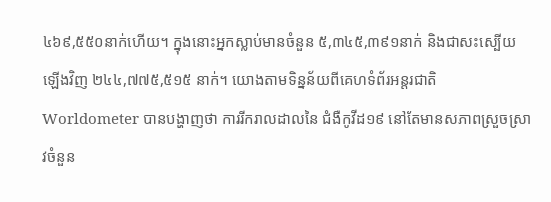៤៦៩,៥៥០នាក់ហើយ។ ក្នុងនោះអ្នកស្លាប់មានចំនួន ៥,៣៤៥,៣៩១នាក់ និងជាសះស្បើយឡើងវិញ ២៤៤,៧៧៥,៥១៥ នាក់។ យោងតាមទិន្នន័យពីគេហទំព័រអន្តរជាតិ Worldometer បានបង្ហាញថា ការរីករាលដាលនៃ ជំងឺកូវីដ១៩ នៅតែមានសភាពស្រួចស្រាវចំនួន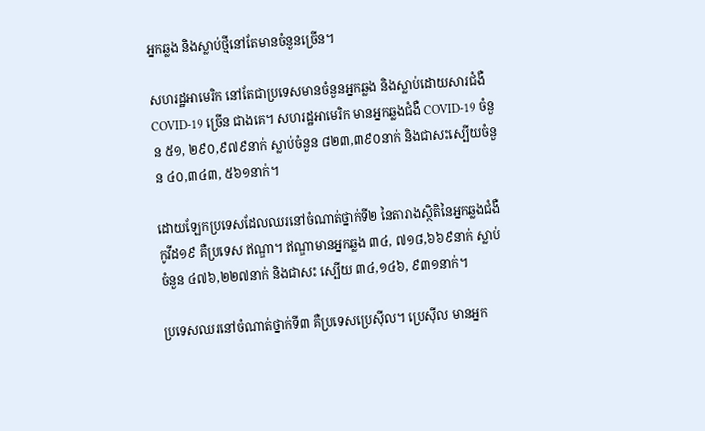អ្នកឆ្លង និងស្លាប់ថ្មីនៅតែមានចំនួនច្រើន។

សហរដ្ឋអាមេរិក នៅតែជាប្រទេសមានចំនួនអ្នកឆ្លង និងស្លាប់ដោយសារជំងឺ COVID-19 ច្រើន ជាងគេ។ សហរដ្ឋអាមេរិក មានអ្នកឆ្លងជំងឺ COVID-19 ចំនួន ៥១, ២៩០,៩៧៩នាក់ ស្លាប់ចំនួន ៨២៣,៣៩០នាក់ និងជាសះស្បើយចំនួន ៤០,៣៤៣, ៥៦១នាក់។

ដោយឡែកប្រទេសដែលឈរនៅចំណាត់ថ្នាក់ទី២ នៃតារាងស្ថិតិនៃអ្នកឆ្លងជំងឺកូវីដ១៩ គឺប្រទេស ឥណ្ឌា។ ឥណ្ឌាមានអ្នកឆ្លង ៣៤, ៧១៨,៦៦៩នាក់ ស្លាប់ចំនួន ៤៧៦,២២៧នាក់ និងជាសះ ស្បើយ ៣៤,១៤៦, ៩៣១នាក់។

ប្រទេសឈរនៅចំណាត់ថ្នាក់ទី៣ គឺប្រទេសប្រេស៊ីល។ ប្រេស៊ីល មានអ្នក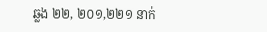ឆ្លង ២២, ២០១,២២១ នាក់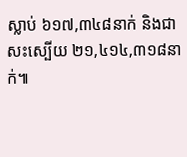ស្លាប់ ៦១៧,៣៤៨នាក់ និងជាសះស្បើយ ២១,៤១៤,៣១៨នាក់៕